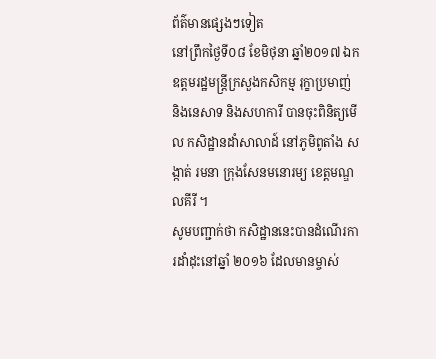ព័ត៌មានផ្សេងៗទៀត
នៅព្រឹកថ្ងៃទី០៨ ខែមិថុនា ឆ្នាំ២០១៧ ឯកឧត្តមរដ្ឋមន្រ្តីក្រសួងកសិកម្ម រុក្ខាប្រមាញ់ និងនេសាទ និងសហការី បានចុះពិនិត្យមើល កសិដ្ឋានដាំសាលាដ៍ នៅភូមិពូតាំង សង្កាត់ រមនា ក្រុងសែនមនោរម្យ ខេត្តមណ្ឌលគីរី ។
សូមបញ្ជាក់ថា កសិដ្ឋាននេះបានដំណើរការដាំដុះនៅឆ្នាំ ២០១៦ ដែលមានម្ចាស់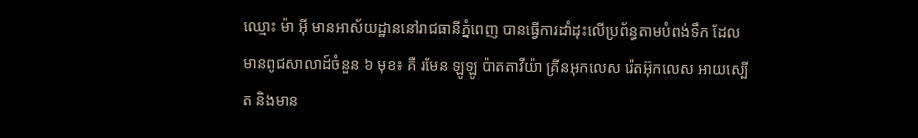ឈ្មោះ ម៉ា អ៊ី មានអាស័យដ្ឋាននៅរាជធានីភ្នំពេញ បានធ្វើការដាំដុះលើប្រព័ន្ធតាមបំពង់ទឹក ដែលមានពូជសាលាដ៍ចំនួន ៦ មុខ៖ គឺ រមែន ឡូឡូ ប៉ាតតាវីយ៉ា គ្រីនអុកលេស រ៉េតអ៊ុកលេស អាយស្បើត និងមាន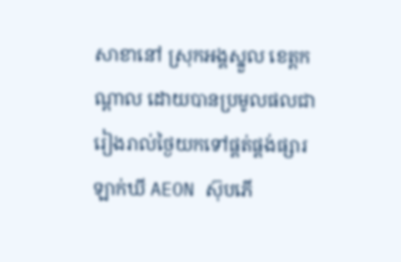សាខានៅ ស្រុកអង្គស្នួល ខេត្តកណ្តាល ដោយបានប្រមូលផលជារៀងរាល់ថ្ងៃយកទៅផ្គត់ផ្គង់ផ្សារ ឡាក់ឃី AEON ស៊ុបភើ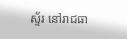ស្ទ័រ នៅរាជធា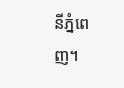នីភ្នំពេញ។